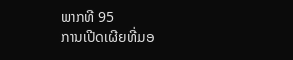ພາກທີ 95
ການເປີດເຜີຍທີ່ມອ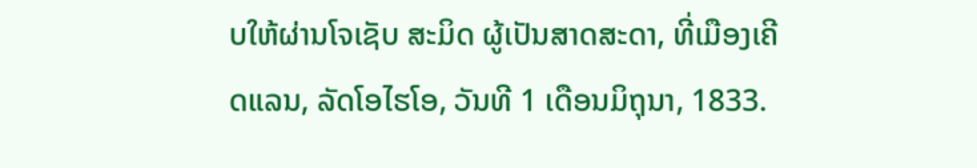ບໃຫ້ຜ່ານໂຈເຊັບ ສະມິດ ຜູ້ເປັນສາດສະດາ, ທີ່ເມືອງເຄີດແລນ, ລັດໂອໄຮໂອ, ວັນທີ 1 ເດືອນມິຖຸນາ, 1833.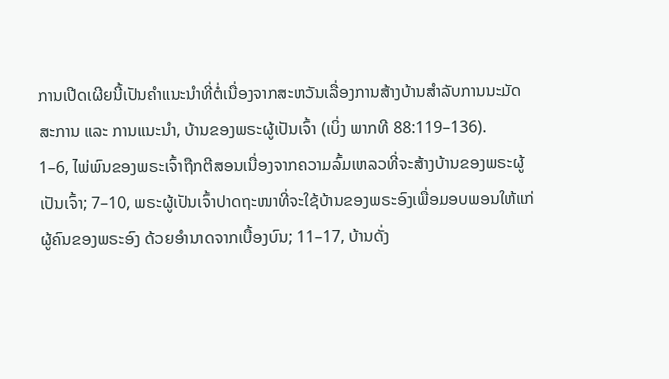ການເປີດເຜີຍນີ້ເປັນຄຳແນະນຳທີ່ຕໍ່ເນື່ອງຈາກສະຫວັນເລື່ອງການສ້າງບ້ານສຳລັບການນະມັດສະການ ແລະ ການແນະນຳ, ບ້ານຂອງພຣະຜູ້ເປັນເຈົ້າ (ເບິ່ງ ພາກທີ 88:119–136).
1–6, ໄພ່ພົນຂອງພຣະເຈົ້າຖືກຕີສອນເນື່ອງຈາກຄວາມລົ້ມເຫລວທີ່ຈະສ້າງບ້ານຂອງພຣະຜູ້ເປັນເຈົ້າ; 7–10, ພຣະຜູ້ເປັນເຈົ້າປາດຖະໜາທີ່ຈະໃຊ້ບ້ານຂອງພຣະອົງເພື່ອມອບພອນໃຫ້ແກ່ຜູ້ຄົນຂອງພຣະອົງ ດ້ວຍອຳນາດຈາກເບື້ອງບົນ; 11–17, ບ້ານດັ່ງ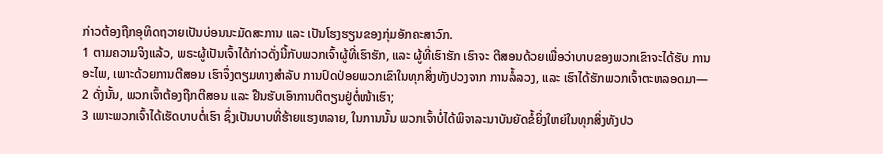ກ່າວຕ້ອງຖືກອຸທິດຖວາຍເປັນບ່ອນນະມັດສະການ ແລະ ເປັນໂຮງຮຽນຂອງກຸ່ມອັກຄະສາວົກ.
1 ຕາມຄວາມຈິງແລ້ວ, ພຣະຜູ້ເປັນເຈົ້າໄດ້ກ່າວດັ່ງນີ້ກັບພວກເຈົ້າຜູ້ທີ່ເຮົາຮັກ, ແລະ ຜູ້ທີ່ເຮົາຮັກ ເຮົາຈະ ຕີສອນດ້ວຍເພື່ອວ່າບາບຂອງພວກເຂົາຈະໄດ້ຮັບ ການອະໄພ, ເພາະດ້ວຍການຕີສອນ ເຮົາຈຶ່ງຕຽມທາງສຳລັບ ການປົດປ່ອຍພວກເຂົາໃນທຸກສິ່ງທັງປວງຈາກ ການລໍ້ລວງ, ແລະ ເຮົາໄດ້ຮັກພວກເຈົ້າຕະຫລອດມາ—
2 ດັ່ງນັ້ນ, ພວກເຈົ້າຕ້ອງຖືກຕີສອນ ແລະ ຢືນຮັບເອົາການຕິຕຽນຢູ່ຕໍ່ໜ້າເຮົາ;
3 ເພາະພວກເຈົ້າໄດ້ເຮັດບາບຕໍ່ເຮົາ ຊຶ່ງເປັນບາບທີ່ຮ້າຍແຮງຫລາຍ, ໃນການນັ້ນ ພວກເຈົ້າບໍ່ໄດ້ພິຈາລະນາບັນຍັດຂໍ້ຍິ່ງໃຫຍ່ໃນທຸກສິ່ງທັງປວ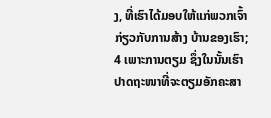ງ, ທີ່ເຮົາໄດ້ມອບໃຫ້ແກ່ພວກເຈົ້າກ່ຽວກັບການສ້າງ ບ້ານຂອງເຮົາ;
4 ເພາະການຕຽມ ຊຶ່ງໃນນັ້ນເຮົາປາດຖະໜາທີ່ຈະຕຽມອັກຄະສາ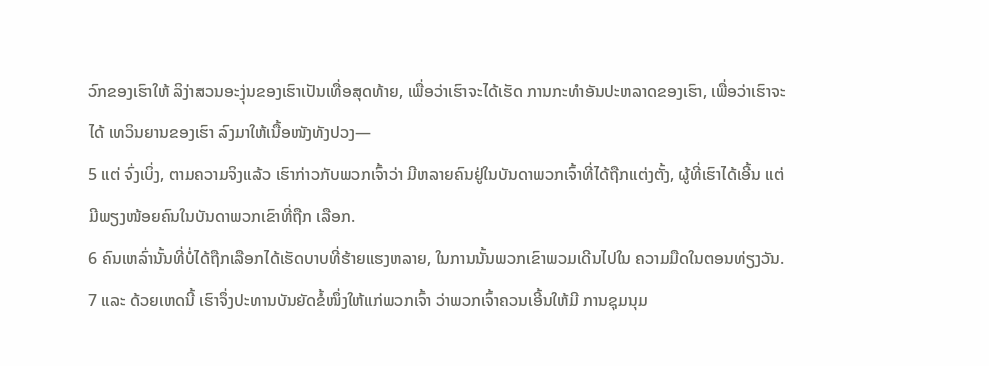ວົກຂອງເຮົາໃຫ້ ລິງ່າສວນອະງຸ່ນຂອງເຮົາເປັນເທື່ອສຸດທ້າຍ, ເພື່ອວ່າເຮົາຈະໄດ້ເຮັດ ການກະທຳອັນປະຫລາດຂອງເຮົາ, ເພື່ອວ່າເຮົາຈະໄດ້ ເທວິນຍານຂອງເຮົາ ລົງມາໃຫ້ເນື້ອໜັງທັງປວງ—
5 ແຕ່ ຈົ່ງເບິ່ງ, ຕາມຄວາມຈິງແລ້ວ ເຮົາກ່າວກັບພວກເຈົ້າວ່າ ມີຫລາຍຄົນຢູ່ໃນບັນດາພວກເຈົ້າທີ່ໄດ້ຖືກແຕ່ງຕັ້ງ, ຜູ້ທີ່ເຮົາໄດ້ເອີ້ນ ແຕ່ມີພຽງໜ້ອຍຄົນໃນບັນດາພວກເຂົາທີ່ຖືກ ເລືອກ.
6 ຄົນເຫລົ່ານັ້ນທີ່ບໍ່ໄດ້ຖືກເລືອກໄດ້ເຮັດບາບທີ່ຮ້າຍແຮງຫລາຍ, ໃນການນັ້ນພວກເຂົາພວມເດີນໄປໃນ ຄວາມມືດໃນຕອນທ່ຽງວັນ.
7 ແລະ ດ້ວຍເຫດນີ້ ເຮົາຈຶ່ງປະທານບັນຍັດຂໍ້ໜຶ່ງໃຫ້ແກ່ພວກເຈົ້າ ວ່າພວກເຈົ້າຄວນເອີ້ນໃຫ້ມີ ການຊຸມນຸມ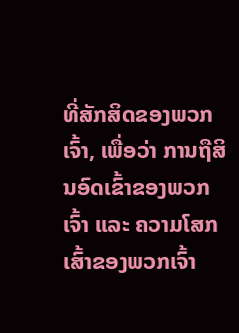ທີ່ສັກສິດຂອງພວກເຈົ້າ, ເພື່ອວ່າ ການຖືສິນອົດເຂົ້າຂອງພວກເຈົ້າ ແລະ ຄວາມໂສກເສົ້າຂອງພວກເຈົ້າ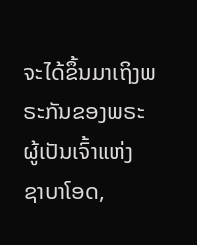ຈະໄດ້ຂຶ້ນມາເຖິງພຣະກັນຂອງພຣະຜູ້ເປັນເຈົ້າແຫ່ງ ຊາບາໂອດ,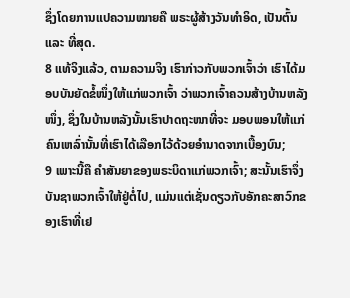ຊຶ່ງໂດຍການແປຄວາມໝາຍຄື ພຣະຜູ້ສ້າງວັນທຳອິດ, ເປັນຕົ້ນ ແລະ ທີ່ສຸດ.
8 ແທ້ຈິງແລ້ວ, ຕາມຄວາມຈິງ ເຮົາກ່າວກັບພວກເຈົ້າວ່າ ເຮົາໄດ້ມອບບັນຍັດຂໍ້ໜຶ່ງໃຫ້ແກ່ພວກເຈົ້າ ວ່າພວກເຈົ້າຄວນສ້າງບ້ານຫລັງໜຶ່ງ, ຊຶ່ງໃນບ້ານຫລັງນັ້ນເຮົາປາດຖະໜາທີ່ຈະ ມອບພອນໃຫ້ແກ່ຄົນເຫລົ່ານັ້ນທີ່ເຮົາໄດ້ເລືອກໄວ້ດ້ວຍອຳນາດຈາກເບື້ອງບົນ;
9 ເພາະນີ້ຄື ຄຳສັນຍາຂອງພຣະບິດາແກ່ພວກເຈົ້າ; ສະນັ້ນເຮົາຈຶ່ງບັນຊາພວກເຈົ້າໃຫ້ຢູ່ຕໍ່ໄປ, ແມ່ນແຕ່ເຊັ່ນດຽວກັບອັກຄະສາວົກຂອງເຮົາທີ່ເຢ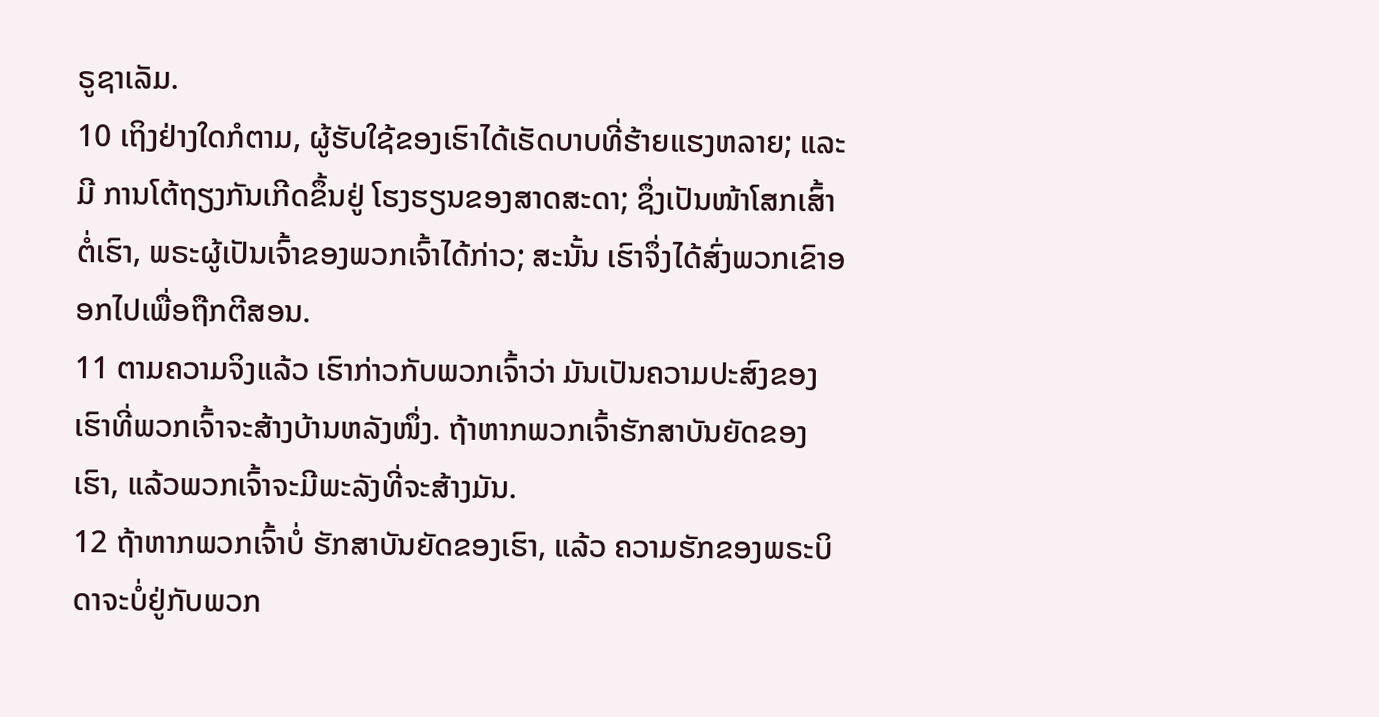ຣູຊາເລັມ.
10 ເຖິງຢ່າງໃດກໍຕາມ, ຜູ້ຮັບໃຊ້ຂອງເຮົາໄດ້ເຮັດບາບທີ່ຮ້າຍແຮງຫລາຍ; ແລະ ມີ ການໂຕ້ຖຽງກັນເກີດຂຶ້ນຢູ່ ໂຮງຮຽນຂອງສາດສະດາ; ຊຶ່ງເປັນໜ້າໂສກເສົ້າຕໍ່ເຮົາ, ພຣະຜູ້ເປັນເຈົ້າຂອງພວກເຈົ້າໄດ້ກ່າວ; ສະນັ້ນ ເຮົາຈຶ່ງໄດ້ສົ່ງພວກເຂົາອອກໄປເພື່ອຖືກຕີສອນ.
11 ຕາມຄວາມຈິງແລ້ວ ເຮົາກ່າວກັບພວກເຈົ້າວ່າ ມັນເປັນຄວາມປະສົງຂອງເຮົາທີ່ພວກເຈົ້າຈະສ້າງບ້ານຫລັງໜຶ່ງ. ຖ້າຫາກພວກເຈົ້າຮັກສາບັນຍັດຂອງເຮົາ, ແລ້ວພວກເຈົ້າຈະມີພະລັງທີ່ຈະສ້າງມັນ.
12 ຖ້າຫາກພວກເຈົ້າບໍ່ ຮັກສາບັນຍັດຂອງເຮົາ, ແລ້ວ ຄວາມຮັກຂອງພຣະບິດາຈະບໍ່ຢູ່ກັບພວກ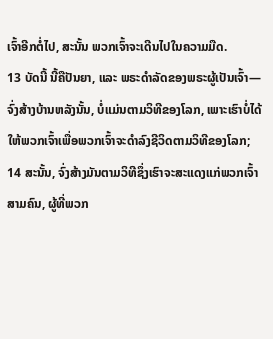ເຈົ້າອີກຕໍ່ໄປ, ສະນັ້ນ ພວກເຈົ້າຈະເດີນໄປໃນຄວາມມືດ.
13 ບັດນີ້ ນີ້ຄືປັນຍາ, ແລະ ພຣະດຳລັດຂອງພຣະຜູ້ເປັນເຈົ້າ—ຈົ່ງສ້າງບ້ານຫລັງນັ້ນ, ບໍ່ແມ່ນຕາມວິທີຂອງໂລກ, ເພາະເຮົາບໍ່ໄດ້ໃຫ້ພວກເຈົ້າເພື່ອພວກເຈົ້າຈະດຳລົງຊີວິດຕາມວິທີຂອງໂລກ;
14 ສະນັ້ນ, ຈົ່ງສ້າງມັນຕາມວິທີຊຶ່ງເຮົາຈະສະແດງແກ່ພວກເຈົ້າສາມຄົນ, ຜູ້ທີ່ພວກ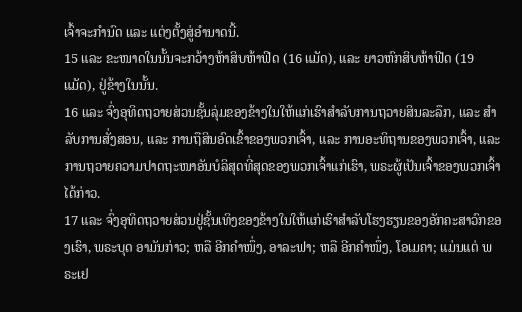ເຈົ້າຈະກຳນົດ ແລະ ແຕ່ງຕັ້ງສູ່ອຳນາດນີ້.
15 ແລະ ຂະໜາດໃນນັ້ນຈະກວ້າງຫ້າສິບຫ້າຟີດ (16 ແມັດ), ແລະ ຍາວຫົກສິບຫ້າຟີດ (19 ແມັດ), ຢູ່ຂ້າງໃນນັ້ນ.
16 ແລະ ຈົ່ງອຸທິດຖວາຍສ່ວນຊັ້ນລຸ່ມຂອງຂ້າງໃນໃຫ້ແກ່ເຮົາສຳລັບການຖວາຍສິນລະລຶກ, ແລະ ສຳລັບການສັ່ງສອນ, ແລະ ການຖືສິນອົດເຂົ້າຂອງພວກເຈົ້າ, ແລະ ການອະທິຖານຂອງພວກເຈົ້າ, ແລະ ການຖວາຍຄວາມປາດຖະໜາອັນບໍລິສຸດທີ່ສຸດຂອງພວກເຈົ້າແກ່ເຮົາ, ພຣະຜູ້ເປັນເຈົ້າຂອງພວກເຈົ້າໄດ້ກ່າວ.
17 ແລະ ຈົ່ງອຸທິດຖວາຍສ່ວນຢູ່ຊັ້ນເທິງຂອງຂ້າງໃນໃຫ້ແກ່ເຮົາສຳລັບໂຮງຮຽນຂອງອັກຄະສາວົກຂອງເຮົາ, ພຣະບຸດ ອາມັນກ່າວ; ຫລື ອີກຄຳໜຶ່ງ, ອາລະຟາ; ຫລື ອີກຄຳໜຶ່ງ, ໂອເມຄາ; ແມ່ນແຕ່ ພຣະເຢ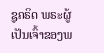ຊູຄຣິດ ພຣະຜູ້ເປັນເຈົ້າຂອງພ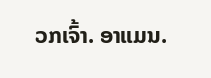ວກເຈົ້າ. ອາແມນ.